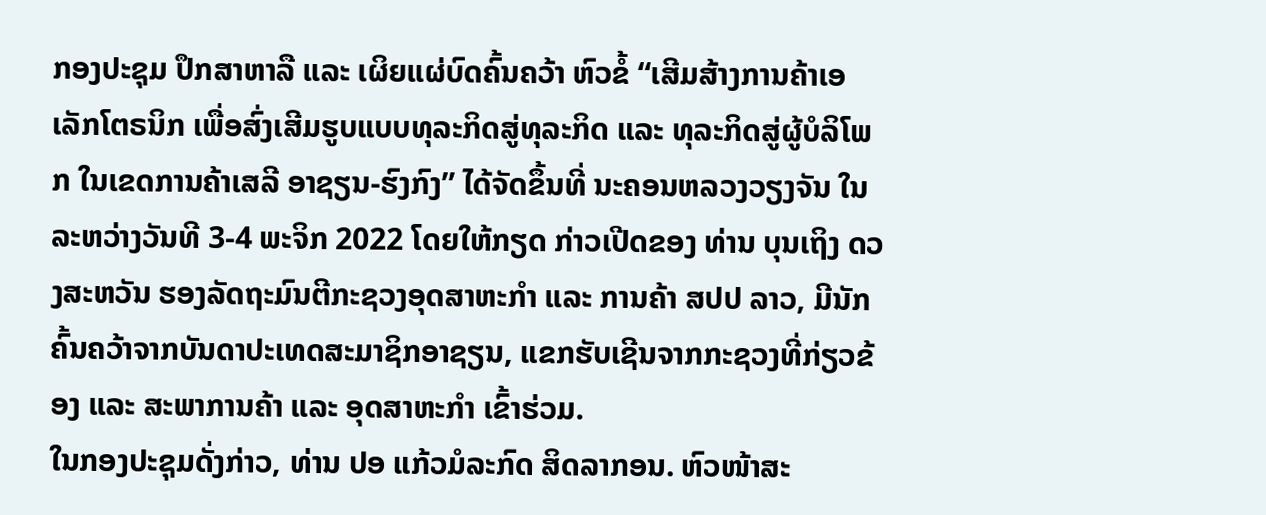ກອງປະຊຸມ ປຶກສາຫາລື ແລະ ເຜິຍແຜ່ບົດຄົ້ນຄວ້າ ຫົວຂໍ້ “ເສີມສ້າງການຄ້າເອເລັກໂຕຣນິກ ເພື່ອສົ່ງເສີມຮູບແບບທຸລະກິດສູ່ທຸລະກິດ ແລະ ທຸລະກິດສູ່ຜູ້ບໍລິໂພກ ໃນເຂດການຄ້າເສລີ ອາຊຽນ-ຮົງກົງ” ໄດ້ຈັດຂຶ້ນທີ່ ນະຄອນຫລວງວຽງຈັນ ໃນລະຫວ່າງວັນທີ 3-4 ພະຈິກ 2022 ໂດຍໃຫ້ກຽດ ກ່າວເປີດຂອງ ທ່ານ ບຸນເຖິງ ດວງສະຫວັນ ຮອງລັດຖະມົນຕີກະຊວງອຸດສາຫະກໍາ ແລະ ການຄ້າ ສປປ ລາວ, ມີນັກຄົ້ນຄວ້າຈາກບັນດາປະເທດສະມາຊິກອາຊຽນ, ແຂກຮັບເຊີນຈາກກະຊວງທີ່ກ່ຽວຂ້ອງ ແລະ ສະພາການຄ້າ ແລະ ອຸດສາຫະກຳ ເຂົ້າຮ່ວມ.
ໃນກອງປະຊຸມດັ່ງກ່າວ, ທ່ານ ປອ ແກ້ວມໍລະກົດ ສິດລາກອນ. ຫົວໜ້າສະ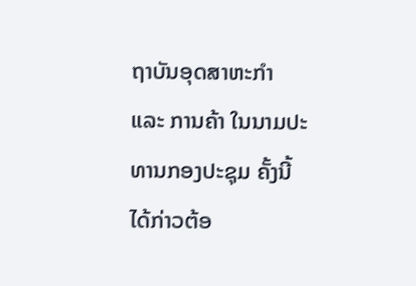ຖາບັນອຸດສາຫະກໍາ ແລະ ການຄ້າ ໃນນາມປະທານກອງປະຊຸມ ຄັ້ງນີ້ ໄດ້ກ່າວຕ້ອ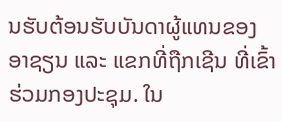ນຮັບຕ້ອນຮັບບັນດາຜູ້ແທນຂອງອາຊຽນ ແລະ ແຂກທີ່ຖືກເຊີນ ທີ່ເຂົ້າຮ່ວມກອງປະຊຸມ. ໃນ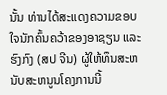ນັ້ນ ທ່ານໄດ້ສະແດງຄວາມຂອບໃຈນັກຄົ້ນຄວ້າຂອງອາຊຽນ ແລະ ຮົງກົງ (ສປ ຈີນ) ຜູ້ໃຫ້ທຶນສະຫນັບສະຫນູນໂຄງການນີ້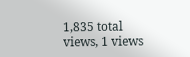1,835 total views, 1 views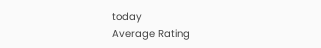today
Average Rating